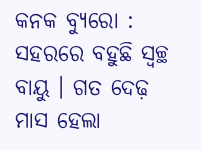କନକ ବ୍ୟୁରୋ : ସହରରେ ବହୁଛି ସ୍ୱଚ୍ଛ ବାୟୁ । ଗତ ଦେଢ଼ ମାସ ହେଲା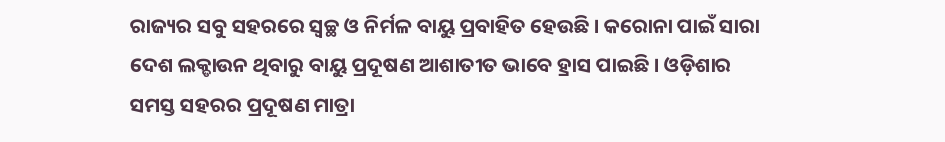ରାଜ୍ୟର ସବୁ ସହରରେ ସ୍ୱଚ୍ଛ ଓ ନିର୍ମଳ ବାୟୁ ପ୍ରବାହିତ ହେଉଛି । କରୋନା ପାଇଁ ସାରା ଦେଶ ଲକ୍ଡାଉନ ଥିବାରୁ ବାୟୁ ପ୍ରଦୂଷଣ ଆଶାତୀତ ଭାବେ ହ୍ରାସ ପାଇଛି । ଓଡ଼ିଶାର ସମସ୍ତ ସହରର ପ୍ରଦୂଷଣ ମାତ୍ରା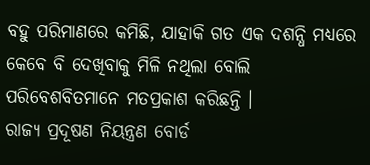ବହୁ ପରିମାଣରେ କମିଛି, ଯାହାକି ଗତ ଏକ ଦଶନ୍ଧି ମଧ୍ୟରେ କେବେ ବି ଦେଖିବାକୁ ମିଳି ନଥିଲା ବୋଲି ପରିବେଶବିତମାନେ ମତପ୍ରକାଶ କରିଛନ୍ତି ।
ରାଜ୍ୟ ପ୍ରଦୂଷଣ ନିୟନ୍ତ୍ରଣ ବୋର୍ଡ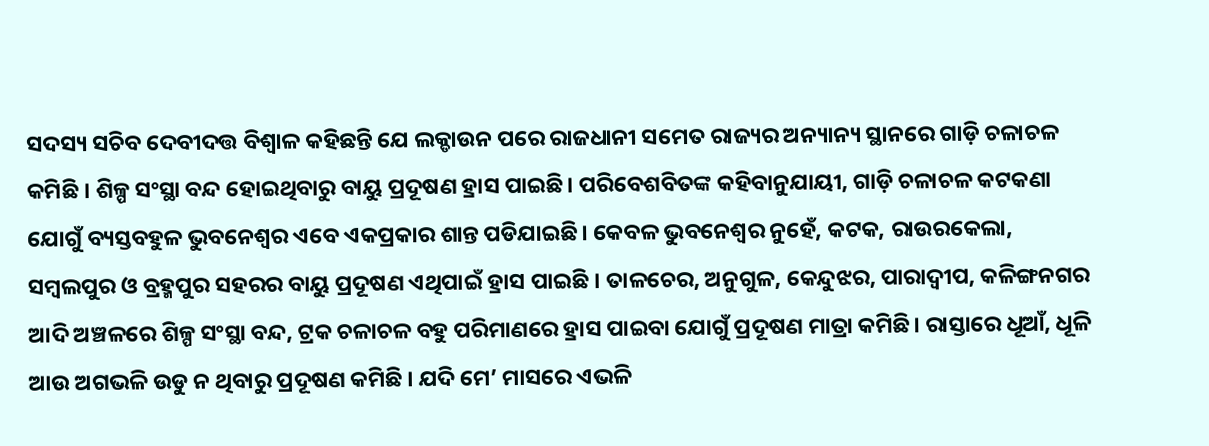ସଦସ୍ୟ ସଚିବ ଦେବୀଦତ୍ତ ବିଶ୍ବାଳ କହିଛନ୍ତି ଯେ ଲକ୍ଡାଉନ ପରେ ରାଜଧାନୀ ସମେତ ରାଜ୍ୟର ଅନ୍ୟାନ୍ୟ ସ୍ଥାନରେ ଗାଡ଼ି ଚଳାଚଳ କମିଛି । ଶିଳ୍ପ ସଂସ୍ଥା ବନ୍ଦ ହୋଇଥିବାରୁ ବାୟୁ ପ୍ରଦୂଷଣ ହ୍ରାସ ପାଇଛି। ପରିବେଶବିତଙ୍କ କହିବାନୁଯାୟୀ, ଗାଡ଼ି ଚଳାଚଳ କଟକଣା ଯୋଗୁଁ ବ୍ୟସ୍ତବହୁଳ ଭୁବନେଶ୍ବର ଏବେ ଏକପ୍ରକାର ଶାନ୍ତ ପଡିଯାଇଛି। କେବଳ ଭୁବନେଶ୍ୱର ନୁହେଁ, କଟକ, ରାଉରକେଲା, ସମ୍ବଲପୁର ଓ ବ୍ରହ୍ମପୁର ସହରର ବାୟୁ ପ୍ରଦୂଷଣ ଏଥିପାଇଁ ହ୍ରାସ ପାଇଛି । ତାଳଚେର, ଅନୁଗୁଳ, କେନ୍ଦୁଝର, ପାରାଦ୍ୱୀପ, କଳିଙ୍ଗନଗର ଆଦି ଅଞ୍ଚଳରେ ଶିଳ୍ପ ସଂସ୍ଥା ବନ୍ଦ, ଟ୍ରକ ଚଳାଚଳ ବହୁ ପରିମାଣରେ ହ୍ରାସ ପାଇବା ଯୋଗୁଁ ପ୍ରଦୂଷଣ ମାତ୍ରା କମିଛି। ରାସ୍ତାରେ ଧୂଆଁ, ଧୂଳି ଆଉ ଅଗଭଳି ଉଡୁ ନ ଥିବାରୁ ପ୍ରଦୂଷଣ କମିଛି । ଯଦି ମେ’ ମାସରେ ଏଭଳି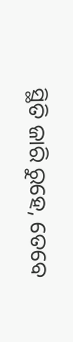ସ୍ଥିତି ଜାରି ରୁହେ, ତେବେ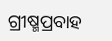ଗ୍ରୀଷ୍ମପ୍ରବାହ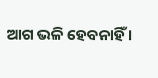ଆଗ ଭଳି ହେବନାହିଁ ।